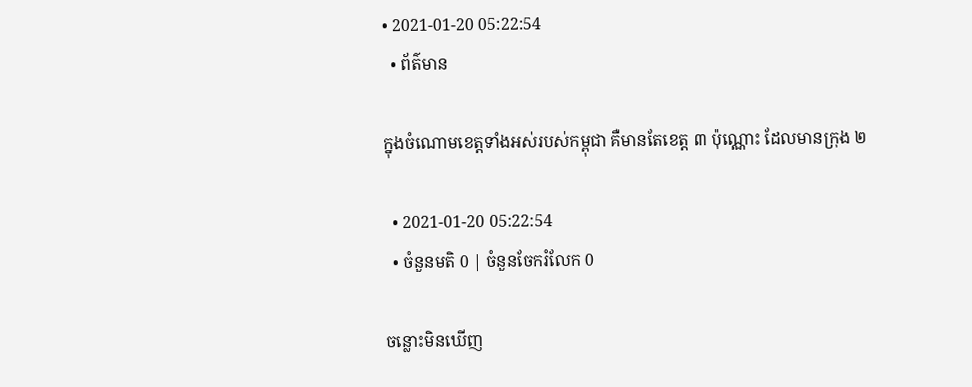• 2021-01-20 05:22:54
  • ព័ត៌មាន

ក្នុងចំណោមខេត្តទាំងអស់របស់កម្ពុជា គឺមានតែខេត្ត ៣ ប៉ុណ្ណោះ ដែលមានក្រុង ២

  • 2021-01-20 05:22:54
  • ចំនួនមតិ 0 | ចំនួនចែករំលែក 0

ចន្លោះមិនឃើញ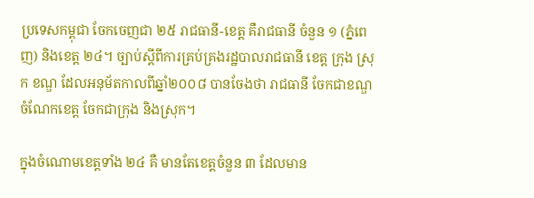ប្រទេសកម្ពុជា ចែកចេញជា ២៥ រាជធានី-ខេត្ត គឺរាជធានី ចំនួន ១ (ភ្នំពេញ) និងខេត្ត ២៤។ ច្បាប់ស្ដីពីការគ្រប់គ្រងរដ្ឋបាលរាជធានី ខេត្ត ក្រុង ស្រុក ខណ្ឌ ដែលអនុម័តកាលពីឆ្នាំ២០០៨ បានចែងថា រាជធានី ចែកជាខណ្ឌ ចំណែកខេត្ត ចែកជាក្រុង និងស្រុក។

ក្នុងចំណោមខេត្តទាំង ២៤ គឺ មានតែខេត្តចំនួន ៣ ដែលមាន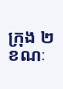ក្រុង ២ ខណៈ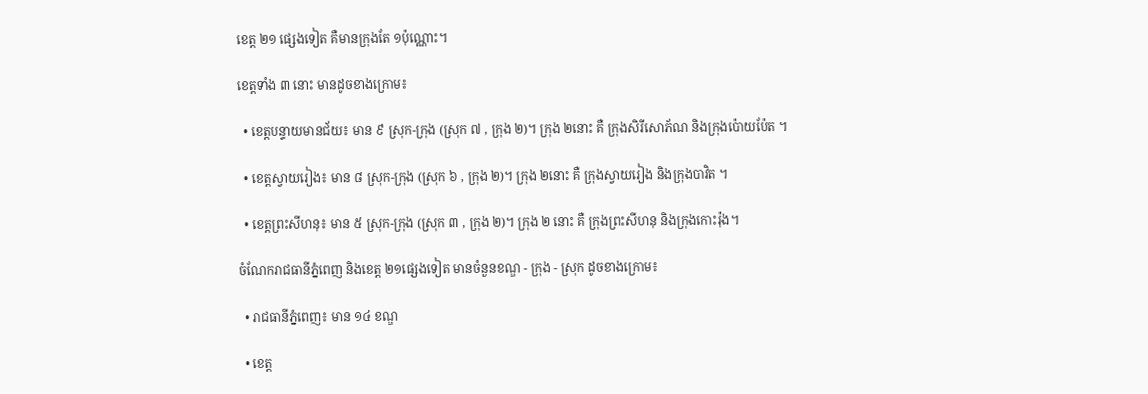ខេត្ត ២១ ផ្សេងទៀត គឺមានក្រុងតែ ១ប៉ុណ្ណោះ។

ខេត្តទាំង ៣ នោះ មានដូចខាងក្រោម៖

  • ខេត្តបន្ទាយមានជ័យ៖ មាន ៩ ស្រុក-ក្រុង (ស្រុក ៧ , ក្រុង ២)។ ក្រុង ២នោះ គឺ ក្រុងសិរីសោភ័ណ និងក្រុងប៉ោយប៉ែត ។

  • ខេត្តស្វាយរៀង៖ មាន ៨ ស្រុក-ក្រុង (ស្រុក ៦ , ក្រុង ២)។ ក្រុង ២នោះ គឺ ក្រុងស្វាយរៀង និងក្រុងបាវិត ។

  • ខេត្តព្រះសីហនុ៖ មាន ៥ ស្រុក-ក្រុង (ស្រុក ៣ , ក្រុង ២)។ ក្រុង ២ នោះ គឺ ក្រុងព្រះសីហនុ និងក្រុងកោះរ៉ុង។

ចំណែករាជធានីភ្នំពេញ និងខេត្ត ២១ផ្សេងទៀត មានចំនួនខណ្ឌ - ក្រុង - ស្រុក ដូចខាងក្រោម៖

  • រាជធានីភ្នំពេញ៖ មាន ១៤ ខណ្ឌ

  • ខេត្ត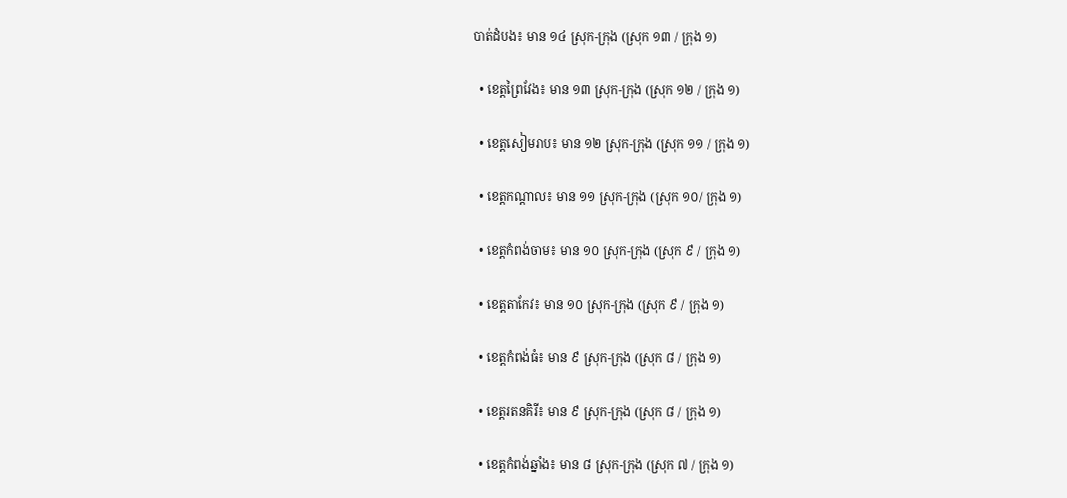បាត់ដំបង៖ មាន ១៤ ស្រុក-ក្រុង (ស្រុក ១៣ / ក្រុង ១)

  • ខេត្តព្រៃវែង៖ មាន ១៣ ស្រុក-ក្រុង (ស្រុក ១២ / ក្រុង ១)

  • ខេត្តសៀមរាប៖ មាន ១២ ស្រុក-ក្រុង (ស្រុក ១១ / ក្រុង ១)

  • ខេត្តកណ្ដាល៖ មាន ១១ ស្រុក-ក្រុង (ស្រុក ១០/ ក្រុង ១)

  • ខេត្តកំពង់ចាម៖ មាន ១០ ស្រុក-ក្រុង (ស្រុក ៩ / ក្រុង ១)

  • ខេត្តតាកែវ៖ មាន ១០ ស្រុក-ក្រុង (ស្រុក ៩ / ក្រុង ១)

  • ខេត្តកំពង់ធំ៖ មាន ៩ ស្រុក-ក្រុង (ស្រុក ៨ / ក្រុង ១)

  • ខេត្តរតនគិរី៖ មាន ៩ ស្រុក-ក្រុង (ស្រុក ៨ / ក្រុង ១)

  • ខេត្តកំពង់ឆ្នាំង៖ មាន ៨ ស្រុក-ក្រុង (ស្រុក ៧ / ក្រុង ១)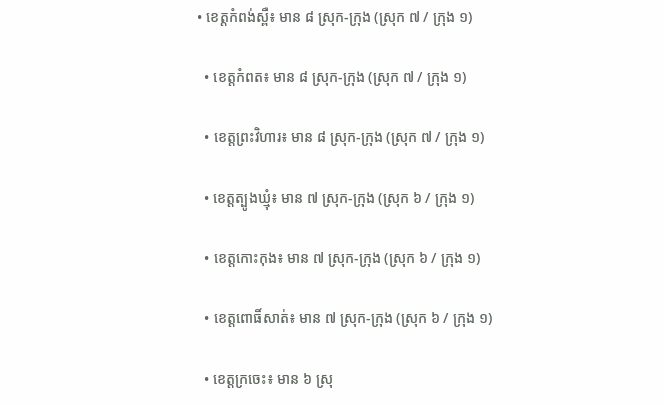• ខេត្តកំពង់ស្ពឺ៖ មាន ៨ ស្រុក-ក្រុង (ស្រុក ៧ / ក្រុង ១)

  • ខេត្តកំពត៖ មាន ៨ ស្រុក-ក្រុង (ស្រុក ៧ / ក្រុង ១)

  • ខេត្តព្រះវិហារ៖ មាន ៨ ស្រុក-ក្រុង (ស្រុក ៧ / ក្រុង ១)

  • ខេត្តត្បូងឃ្មុំ៖ មាន ៧ ស្រុក-ក្រុង (ស្រុក ៦ / ក្រុង ១)

  • ខេត្តកោះកុង៖ មាន ៧ ស្រុក-ក្រុង (ស្រុក ៦ / ក្រុង ១)

  • ខេត្តពោធិ៍សាត់៖ មាន ៧ ស្រុក-ក្រុង (ស្រុក ៦ / ក្រុង ១)

  • ខេត្តក្រចេះ៖ មាន ៦ ស្រុ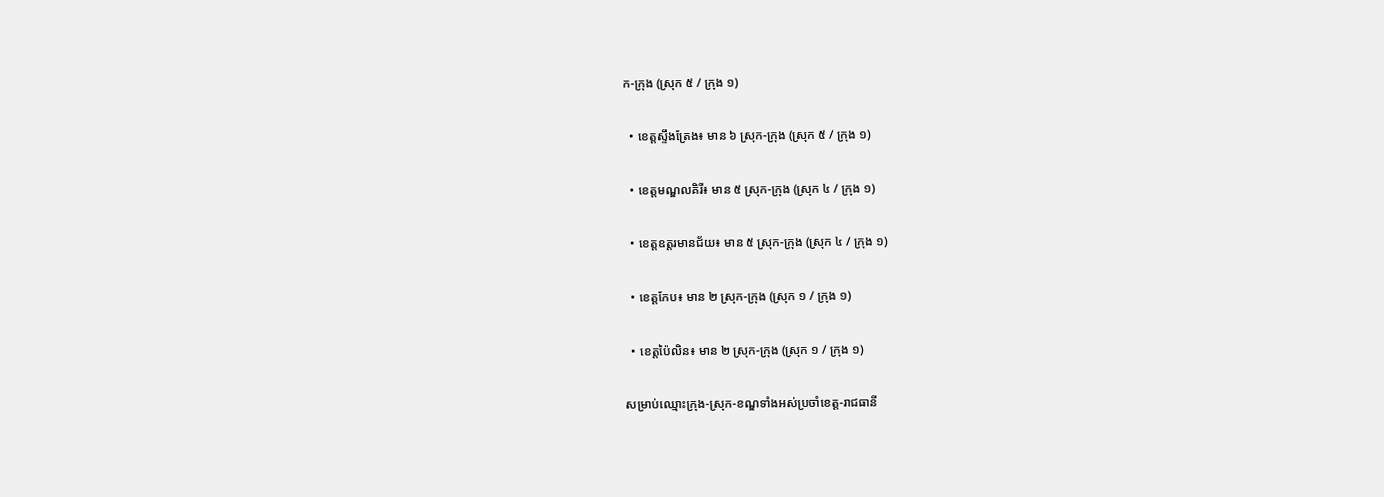ក-ក្រុង (ស្រុក ៥ / ក្រុង ១)

  • ខេត្តស្ទឹងត្រែង៖ មាន ៦ ស្រុក-ក្រុង (ស្រុក ៥ / ក្រុង ១)

  • ខេត្តមណ្ឌលគិរី៖ មាន ៥ ស្រុក-ក្រុង (ស្រុក ៤ / ក្រុង ១)

  • ខេត្តឧត្តរមានជ័យ៖ មាន ៥ ស្រុក-ក្រុង (ស្រុក ៤ / ក្រុង ១)

  • ខេត្តកែប៖ មាន ២ ស្រុក-ក្រុង (ស្រុក ១ / ក្រុង ១)

  • ខេត្តប៉ៃលិន៖ មាន ២ ស្រុក-ក្រុង (ស្រុក ១ / ក្រុង ១)

សម្រាប់ឈ្មោះក្រុង-ស្រុក-ខណ្ឌទាំងអស់ប្រចាំខេត្ត-រាជធានី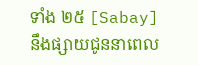ទាំង ២៥ [Sabay] នឹងផ្សាយជូននាពេល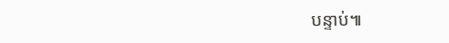បន្ទាប់៕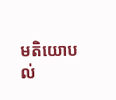មតិយោបល់